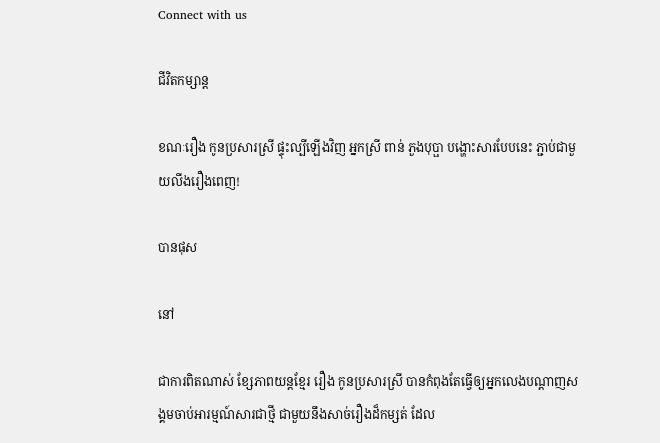Connect with us

ជីវិតកម្សាន្ដ

ខណៈរឿង កូនប្រសារស្រី ផ្ទុះល្បីឡើងវិញ អ្នកស្រី ពាន់ ភួងបុប្ផា បង្ហោះសារបែបនេះ ភ្ជាប់ជាមួយលីងរឿងពេញ!

បានផុស

នៅ

ជាការពិតណាស់ ខ្សែភាពយន្ដខ្មែរ រឿង កូនប្រសារស្រី បានកំពុងតែធ្វើឲ្យអ្នកលេងបណ្ដាញសង្គមចាប់អារម្មណ៍សារជាថ្មី ជាមួយនឹងសាច់រឿងដ៏កម្សត់ ដែល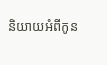និយាយអំពីកូន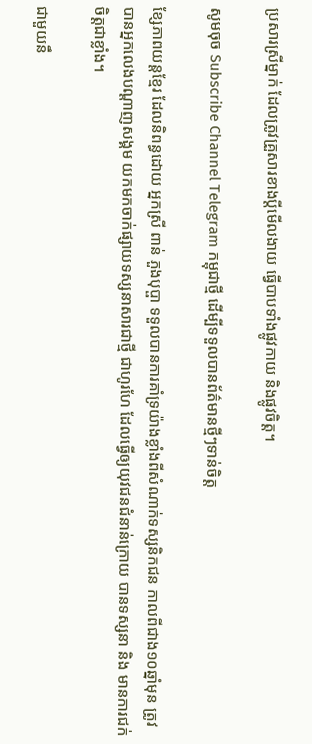ប្រសារស្រីម្នាក់ ដែលត្រូវគ្រួសារខាងប្ដីមើលងាយ ធ្វើបាបទាំងផ្លូវកាយ និងផ្លូវចិត្ត។

សូមចុច Subscribe Channel Telegram កម្ពុជាថ្មី ដើម្បីទទួលបានព័ត៌មានថ្មីៗទាន់ចិត្ត

ខ្សែភាពយន្ដខ្មែរ ដែលនិពន្ធដោយ អ្នកស្រី ពាន់ ភួងបុប្ផា ទទួលបានការគាំទ្រយ៉ាងខ្លាំងពីសំណាក់ទស្សនិកជន កាលពីជាង១០ឆ្នាំមុន ត្រូវបានអ្នកលេងបណ្ដាញសង្គម យកមកចាក់ផ្សាយទស្សនាសារជាថ្មី ជាហូរហែ ដែលធ្វើឲ្យយុវជនជំនាន់ក្រោយ បានទស្សនា និង មានការជក់ចិត្តជាខ្លាំង។

ជាមួយនឹ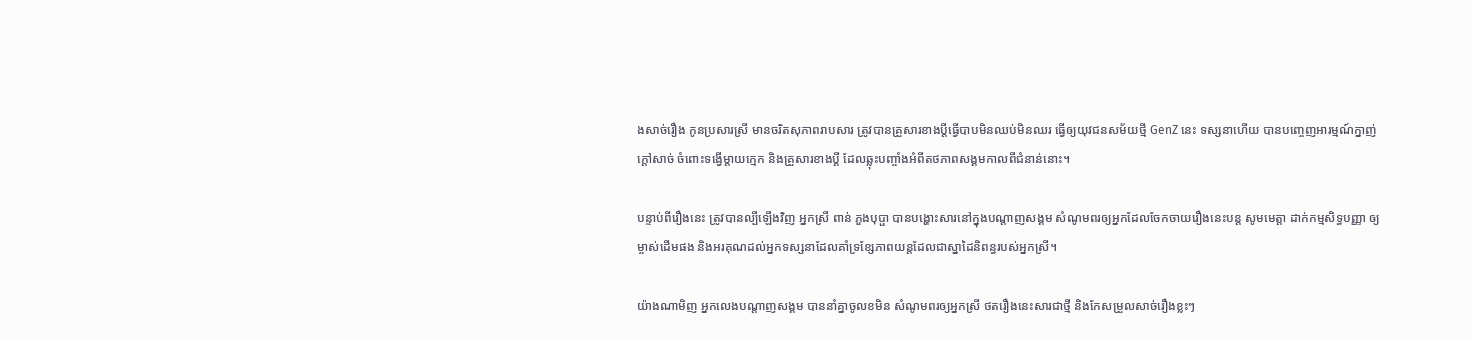ងសាច់រឿង កូនប្រសារស្រី មានចរិតសុភាពរាបសារ ត្រូវបានគ្រួសារខាងប្ដីធ្វើបាបមិនឈប់មិនឈរ ធ្វើឲ្យយុវជនសម័យថ្មី GenZ នេះ ទស្សនាហើយ បានបញ្ចេញអារម្មណ៍ក្នាញ់ ក្ដៅសាច់ ចំពោះទង្វើម្ដាយក្មេក និងគ្រួសារខាងប្ដី ដែលឆ្លុះបញ្ចាំងអំពីតថភាពសង្គមកាលពីជំនាន់នោះ។

បន្ទាប់ពីរឿងនេះ ត្រូវបានល្បីឡើងវិញ អ្នកស្រី ពាន់ ភួងបុប្ផា បានបង្ហោះសារនៅក្នុងបណ្ដាញសង្គម សំណូមពរឲ្យអ្នកដែលចែកចាយរឿងនេះបន្ដ សូមមេត្តា ដាក់កម្មសិទ្ធបញ្ញា ឲ្យម្ចាស់ដើមផង និងអរគុណដល់អ្នកទស្សនាដែលគាំទ្រខ្សែភាពយន្ដដែលជាស្នាដៃនិពន្ធរបស់អ្នកស្រី។

យ៉ាងណាមិញ អ្នកលេងបណ្ដាញសង្គម បាននាំគ្នាចូលខមិន សំណូមពរឲ្យអ្នកស្រី ថតរឿងនេះសារជាថ្មី និងកែសម្រួលសាច់រឿងខ្លះៗ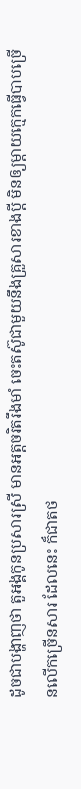ដូចជាបង្ហាញថា តួអង្គកូនប្រសារស្រី មានអត្តចរិតរឹងមាំ ចេះតស៊ូជាមួយនឹងគ្រួសារខាងប្ដី មិនឲ្យម្ដាយក្មេកធ្វើបាបច្រើនលើកច្រើនសារ ដែលនេះ ក៏ជាតថ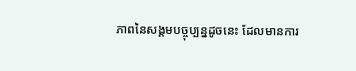ភាពនៃសង្គមបច្ចុប្បន្នដូចនេះ ដែលមានការ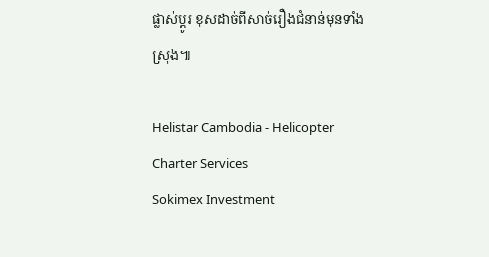ផ្លាស់ប្ដូរ ខុសដាច់ពីសាច់រឿងជំនាន់មុនទាំងស្រុង៕

Helistar Cambodia - Helicopter Charter Services
Sokimex Investment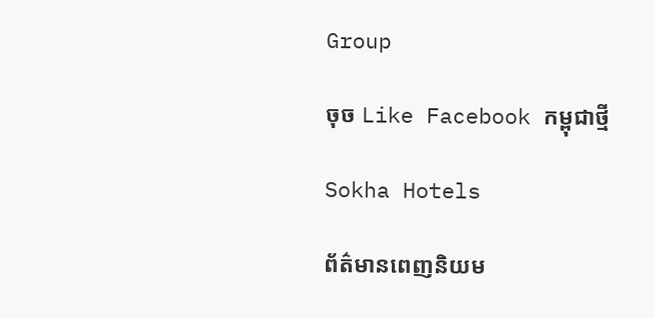Group

ចុច Like Facebook កម្ពុជាថ្មី

Sokha Hotels

ព័ត៌មានពេញនិយម